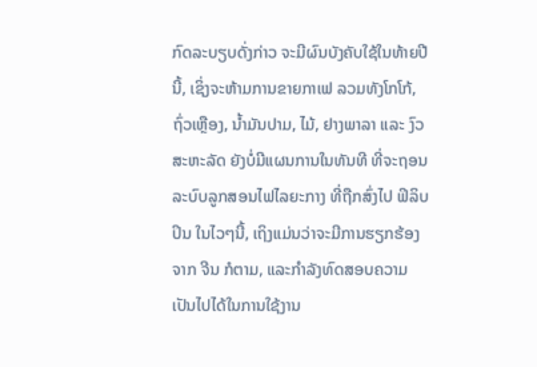ກົດລະບຽບດັ່ງກ່າວ ຈະມີຜົນບັງຄັບໃຊ້ໃນທ້າຍປີນີ້, ເຊິ່ງຈະຫ້າມການຂາຍກາເຟ ລວມທັງໂກໂກ້, ຖົ່ວເຫຼືອງ, ນ້ຳມັນປາມ, ໄມ້, ຢາງພາລາ ແລະ ງົວ
ສະຫະລັດ ຍັງບໍ່ມີແຜນການໃນທັນທີ ທີ່ຈະຖອນລະບົບລູກສອນໄຟໄລຍະກາງ ທີ່ຖືກສົ່ງໄປ ຟິລິບປິນ ໃນໄວໆນີ້, ເຖິງແມ່ນວ່າຈະມີການຮຽກຮ້ອງຈາກ ຈີນ ກໍຕາມ, ແລະກຳລັງທົດສອບຄວາມເປັນໄປໄດ້ໃນການໃຊ້ງານ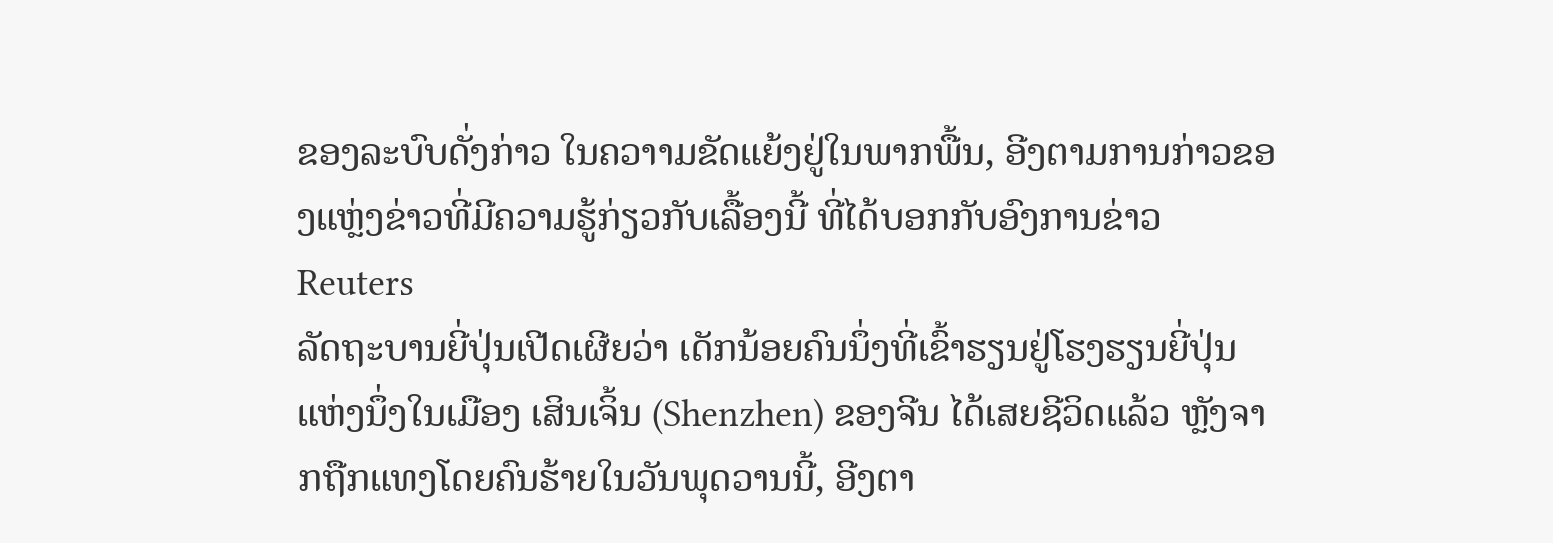ຂອງລະບົບດັ່ງກ່າວ ໃນຄວາາມຂັດແຍ້ງຢູ່ໃນພາກພື້ນ, ອີງຕາມການກ່າວຂອງແຫຼ່ງຂ່າວທີ່ມີຄວາມຮູ້ກ່ຽວກັບເລື້ອງນີ້ ທີ່ໄດ້ບອກກັບອົງການຂ່າວ Reuters
ລັດຖະບານຍີ່ປຸ່ນເປີດເຜີຍວ່າ ເດັກນ້ອຍຄົນນຶ່ງທີ່ເຂົ້າຮຽນຢູ່ໂຮງຮຽນຍີ່ປຸ່ນແຫ່ງນຶ່ງໃນເມືອງ ເສິນເຈິ້ນ (Shenzhen) ຂອງຈີນ ໄດ້ເສຍຊີວິດແລ້ວ ຫຼັງຈາກຖືກແທງໂດຍຄົນຮ້າຍໃນວັນພຸດວານນີ້, ອີງຕາ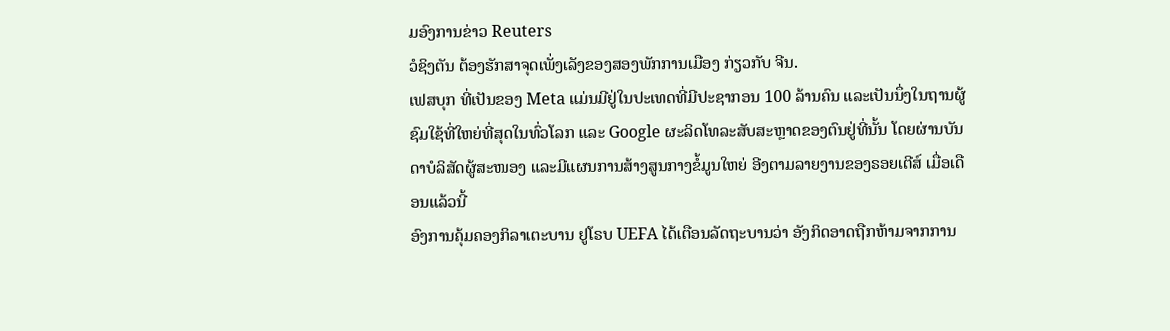ມອົງການຂ່າວ Reuters
ວໍຊິງຕັນ ຕ້ອງຮັກສາຈຸດເພັ່ງເລັງຂອງສອງພັກການເມືອງ ກ່ຽວກັບ ຈີນ.
ເຟສບຸກ ທີ່ເປັນຂອງ Meta ແມ່ນມີຢູ່ໃນປະເທດທີ່ມີປະຊາກອນ 100 ລ້ານຄົນ ແລະເປັນນຶ່ງໃນຖານຜູ້ຊົມໃຊ້ທີ່ໃຫຍ່ທີ່ສຸດໃນທົ່ວໂລກ ແລະ Google ຜະລິດໂທລະສັບສະຫຼາດຂອງຕົນຢູ່ທີ່ນັ້ນ ໂດຍຜ່ານບັນດາບໍລິສັດຜູ້ສະໜອງ ແລະມີແຜນການສ້າງສູນກາງຂໍ້ມູນໃຫຍ່ ອີງຕາມລາຍງານຂອງຣອຍເຕີສ໌ ເມື່ອເດືອນແລ້ວນີ້
ອົງການຄຸ້ມຄອງກິລາເຕະບານ ຢູໂຣບ UEFA ໄດ້ເຕືອນລັດຖະບານວ່າ ອັງກິດອາດຖືກຫ້າມຈາກການ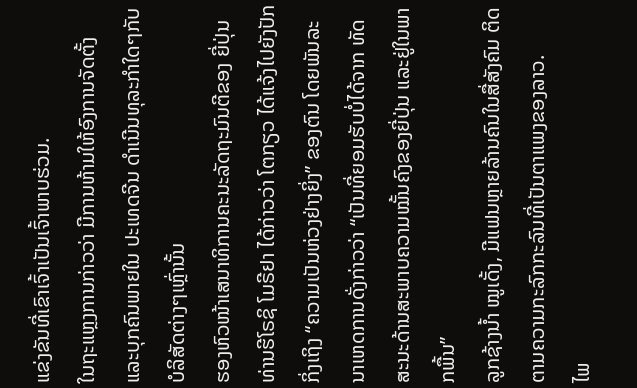ແຂ່ງຂັນທີ່ເຂົາເຈົ້າເປັນເຈົ້າພາບຮ່ວມ.
ໃນຖະແຫຼງການກ່າວວ່າ ມີການຫ້າມໃຫ້ອົງການຈັດຕັ້ງ ແລະບຸກຄົນພາຍໃນ ປະເທດຈີນ ດໍາເນີນທຸລະກໍາໃດໆກັບບໍລິສັດຕ່າງໆເຫຼົ່ານັ້ນ
ຮອງຫົວໜ້າເສນາທິການຄະນະລັດຖະມົນຕີຂອງ ຍີ່ປຸ່ນ ທ່ານຮີໂຣຊິ ໂມຣີຢາ ໄດ້ກ່າວວ່າ ໂຕກຽວ ໄດ້ແຈ້ງໄປຍັງປັກກິ່ງເຖິງ “ຄວາມເປັນຫ່ວງຢ່າງຍິ່ງ” ຂອງຕົນ ໂດຍພັນລະນາເຫດການດັ່ງກ່າວວ່າ “ເປັນທີ່ຍອມຮັບບໍ່ໄດ້ຈາກ ທັດສະນະດ້ານສະພາບຄວາມໝັ້ນຄົງຂອງຍີ່ປຸ່ນ ແລະຢູ່ໃນພາກພື້ນ”
ລູກຊ້າງນ້ຳ ໝູເດັ້ງ, ມີແຟນຫຼາຍລ້ານຄົນໃນສື່ສັງຄົມ ຕິດຕາມຄວາມກະລົກກະລົນທີ່ເປັນຕາແພງຂອງລາວ.
ໄພ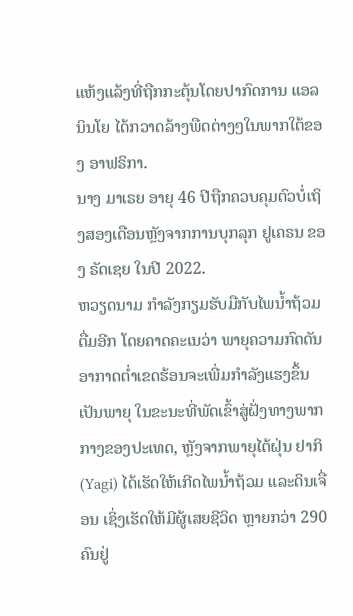ແຫ້ງແລ້ງທີ່ຖືກກະຕຸ້ນໂດຍປາກົດການ ແອລ ນິນໂຍ ໄດ້ກວາດລ້າງພືດຕ່າງໆໃນພາກໃຕ້ຂອງ ອາຟຣິກາ.
ນາງ ມາເຣຍ ອາຍຸ 46 ປີຖືກຄວບຄຸມຕົວບໍ່ເຖິງສອງເດືອນຫຼັງຈາກການບຸກລຸກ ຢູເຄຣນ ຂອງ ຣັດເຊຍ ໃນປີ 2022.
ຫວຽດນາມ ກໍາລັງກຽມຮັບມືກັບໄພນໍ້າຖ້ວມຕື່ມອີກ ໂດຍຄາດຄະເນວ່າ ພາຍຸຄວາມກົດດັນອາກາດຕ່ຳເຂດຮ້ອນຈະເພີ່ມກໍາລັງແຮງຂຶ້ນເປັນພາຍຸ ໃນຂະນະທີ່ພັດເຂົ້າສູ່ຝັ່ງທາງພາກກາງຂອງປະເທດ, ຫຼັງຈາກພາຍຸໄຕ້ຝຸ່ນ ຢາກິ (Yagi) ໄດ້ເຮັດໃຫ້ເກີດໄພນໍ້າຖ້ວມ ແລະດິນເຈື່ອນ ເຊິ່ງເຮັດໃຫ້ມີຜູ້ເສຍຊີວິດ ຫຼາຍກວ່າ 290 ຄົນຢູ່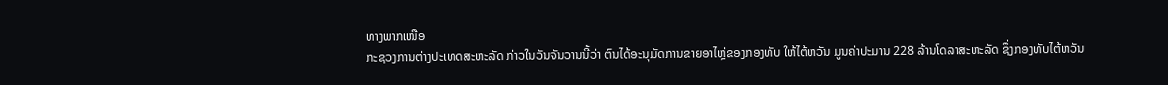ທາງພາກເໜືອ
ກະຊວງການຕ່າງປະເທດສະຫະລັດ ກ່າວໃນວັນຈັນວານນີ້ວ່າ ຕົນໄດ້ອະນຸມັດການຂາຍອາໄຫຼ່ຂອງກອງທັບ ໃຫ້ໄຕ້ຫວັນ ມູນຄ່າປະມານ 228 ລ້ານໂດລາສະຫະລັດ ຊຶ່ງກອງທັບໄຕ້ຫວັນ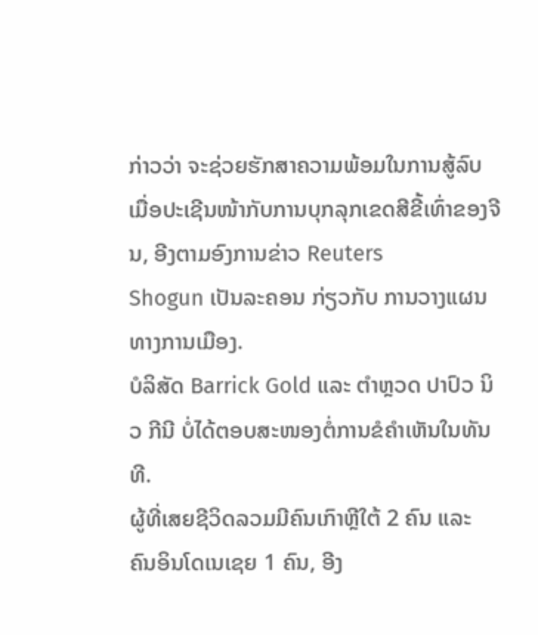ກ່າວວ່າ ຈະຊ່ວຍຮັກສາຄວາມພ້ອມໃນການສູ້ລົບ ເມື່ອປະເຊີນໜ້າກັບການບຸກລຸກເຂດສີຂີ້ເທົ່າຂອງຈີນ, ອີງຕາມອົງການຂ່າວ Reuters
Shogun ເປັນລະຄອນ ກ່ຽວກັບ ການວາງແຜນທາງການເມືອງ.
ບໍລິສັດ Barrick Gold ແລະ ຕຳຫຼວດ ປາປົວ ນິວ ກີນີ ບໍ່ໄດ້ຕອບສະໜອງຕໍ່ການຂໍຄຳເຫັນໃນທັນທີ.
ຜູ້ທີ່ເສຍຊີວິດລວມມີຄົນເກົາຫຼີໃຕ້ 2 ຄົນ ແລະ ຄົນອິນໂດເນເຊຍ 1 ຄົນ, ອີງ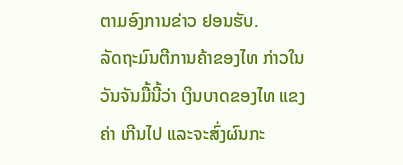ຕາມອົງການຂ່າວ ຢອນຮັບ.
ລັດຖະມົນຕີການຄ້າຂອງໄທ ກ່າວໃນວັນຈັນມື້ນີ້ວ່າ ເງິນບາດຂອງໄທ ແຂງຄ່າ ເກີນໄປ ແລະຈະສົ່ງຜົນກະ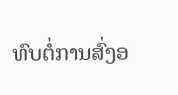ທົບຕໍ່ການສົ່ງອ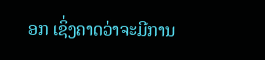ອກ ເຊິ່ງຄາດວ່າຈະມີການ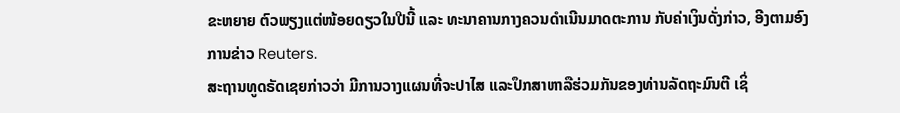ຂະຫຍາຍ ຕົວພຽງແຕ່ໜ້ອຍດຽວໃນປີນີ້ ແລະ ທະນາຄານກາງຄວນດຳເນີນມາດຕະການ ກັບຄ່າເງິນດັ່ງກ່າວ, ອີງຕາມອົງການຂ່າວ Reuters.
ສະຖານທູດຣັດເຊຍກ່າວວ່າ ມີການວາງແຜນທີ່ຈະປາໄສ ແລະປຶກສາຫາລືຮ່ວມກັນຂອງທ່ານລັດຖະມົນຕີ ເຊິ່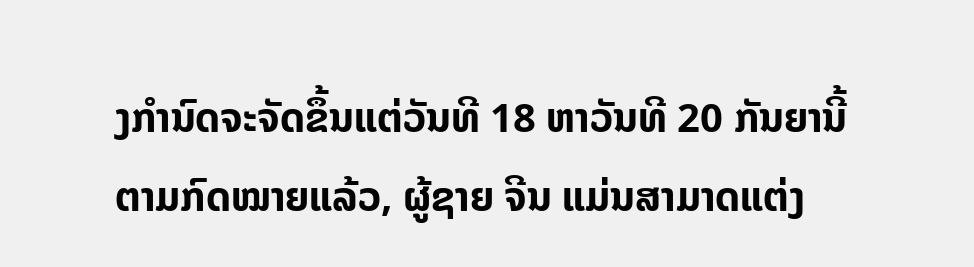ງກໍານົດຈະຈັດຂຶ້ນແຕ່ວັນທີ 18 ຫາວັນທີ 20 ກັນຍານີ້
ຕາມກົດໝາຍແລ້ວ, ຜູ້ຊາຍ ຈີນ ແມ່ນສາມາດແຕ່ງ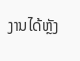ງານໄດ້ຫຼັງ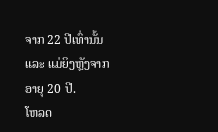ຈາກ 22 ປີເທົ່ານັ້ນ ແລະ ແມ່ຍິງຫຼັງຈາກອາຍຸ 20 ປີ.
ໂຫລດ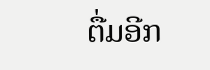ຕື່ມອີກ